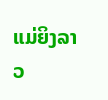ແມ່ຍິງລາວ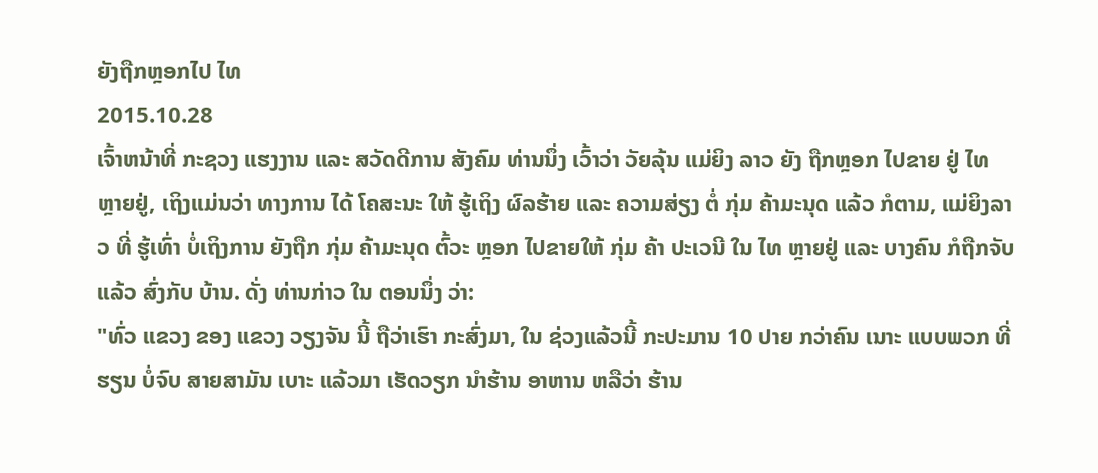ຍັງຖືກຫຼອກໄປ ໄທ
2015.10.28
ເຈົ້າຫນ້າທີ່ ກະຊວງ ແຮງງານ ແລະ ສວັດດີການ ສັງຄົມ ທ່ານນຶ່ງ ເວົ້າວ່າ ວັຍລຸ້ນ ແມ່ຍິງ ລາວ ຍັງ ຖືກຫຼອກ ໄປຂາຍ ຢູ່ ໄທ ຫຼາຍຢູ່, ເຖິງແມ່ນວ່າ ທາງການ ໄດ້ ໂຄສະນະ ໃຫ້ ຮູ້ເຖິງ ຜົລຮ້າຍ ແລະ ຄວາມສ່ຽງ ຕໍ່ ກຸ່ມ ຄ້າມະນຸດ ແລ້ວ ກໍຕາມ, ແມ່ຍິງລາວ ທີ່ ຮູ້ເທົ່າ ບໍ່ເຖິງການ ຍັງຖືກ ກຸ່ມ ຄ້າມະນຸດ ຕົ້ວະ ຫຼອກ ໄປຂາຍໃຫ້ ກຸ່ມ ຄ້າ ປະເວນີ ໃນ ໄທ ຫຼາຍຢູ່ ແລະ ບາງຄົນ ກໍຖືກຈັບ ແລ້ວ ສົ່ງກັບ ບ້ານ. ດັ່ງ ທ່ານກ່າວ ໃນ ຕອນນຶ່ງ ວ່າ:
"ທົ່ວ ແຂວງ ຂອງ ແຂວງ ວຽງຈັນ ນີ້ ຖືວ່າເຮົາ ກະສົ່ງມາ, ໃນ ຊ່ວງແລ້ວນີ້ ກະປະມານ 10 ປາຍ ກວ່າຄົນ ເນາະ ແບບພວກ ທີ່ຮຽນ ບໍ່ຈົບ ສາຍສາມັນ ເບາະ ແລ້ວມາ ເຮັດວຽກ ນຳຮ້ານ ອາຫານ ຫລືວ່າ ຮ້ານ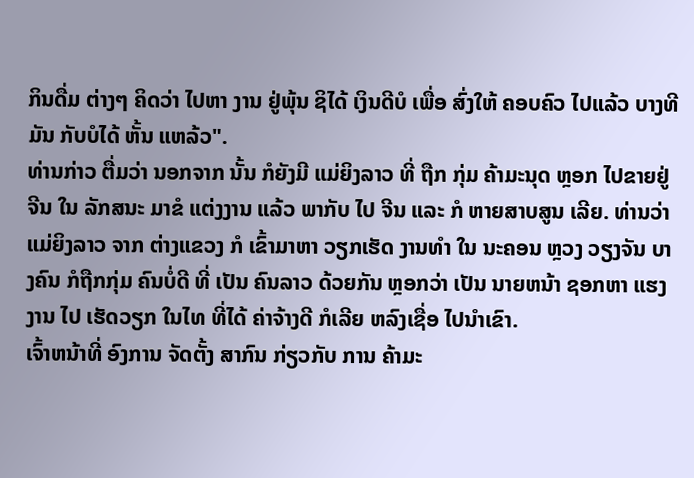ກິນດື່ມ ຕ່າງໆ ຄິດວ່າ ໄປຫາ ງານ ຢູ່ພຸ້ນ ຊິໄດ້ ເງິນດີບໍ ເພື່ອ ສົ່ງໃຫ້ ຄອບຄົວ ໄປແລ້ວ ບາງທີ ມັນ ກັບບໍໄດ້ ຫັ້ນ ແຫລ້ວ".
ທ່ານກ່າວ ຕື່ມວ່າ ນອກຈາກ ນັ້ນ ກໍຍັງມີ ແມ່ຍິງລາວ ທີ່ ຖືກ ກຸ່ມ ຄ້າມະນຸດ ຫຼອກ ໄປຂາຍຢູ່ ຈີນ ໃນ ລັກສນະ ມາຂໍ ແຕ່ງງານ ແລ້ວ ພາກັບ ໄປ ຈີນ ແລະ ກໍ ຫາຍສາບສູນ ເລີຍ. ທ່ານວ່າ ແມ່ຍິງລາວ ຈາກ ຕ່າງແຂວງ ກໍ ເຂົ້າມາຫາ ວຽກເຮັດ ງານທຳ ໃນ ນະຄອນ ຫຼວງ ວຽງຈັນ ບາງຄົນ ກໍຖືກກຸ່ມ ຄົນບໍ່ດີ ທີ່ ເປັນ ຄົນລາວ ດ້ວຍກັນ ຫຼອກວ່າ ເປັນ ນາຍຫນ້າ ຊອກຫາ ແຮງງານ ໄປ ເຮັດວຽກ ໃນໄທ ທີ່ໄດ້ ຄ່າຈ້າງດີ ກໍເລີຍ ຫລົງເຊື່ອ ໄປນຳເຂົາ.
ເຈົ້າຫນ້າທີ່ ອົງການ ຈັດຕັ້ງ ສາກົນ ກ່ຽວກັບ ການ ຄ້າມະ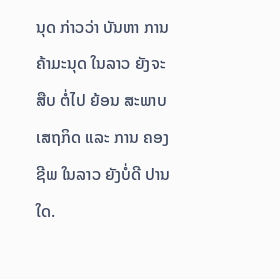ນຸດ ກ່າວວ່າ ບັນຫາ ການ ຄ້າມະນຸດ ໃນລາວ ຍັງຈະສືບ ຕໍ່ໄປ ຍ້ອນ ສະພາບ ເສຖກິດ ແລະ ການ ຄອງຊີພ ໃນລາວ ຍັງບໍ່ດີ ປານໃດ.